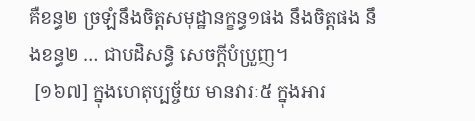គឺខន្ធ២ ច្រឡំនឹងចិត្តសមុដ្ឋានក្ខន្ធ១ផង នឹងចិត្តផង នឹងខន្ធ២ … ជាបដិសន្ធិ សេចក្តីបំប្រួញ។
 [១៦៧] ក្នុងហេតុប្បច្ច័យ មានវារៈ៥ ក្នុងអារ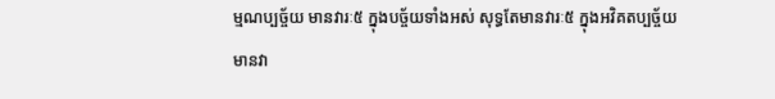ម្មណប្បច្ច័យ មានវារៈ៥ ក្នុងបច្ច័យទាំងអស់ សុទ្ធតែមានវារៈ៥ ក្នុងអវិគតប្បច្ច័យ មានវា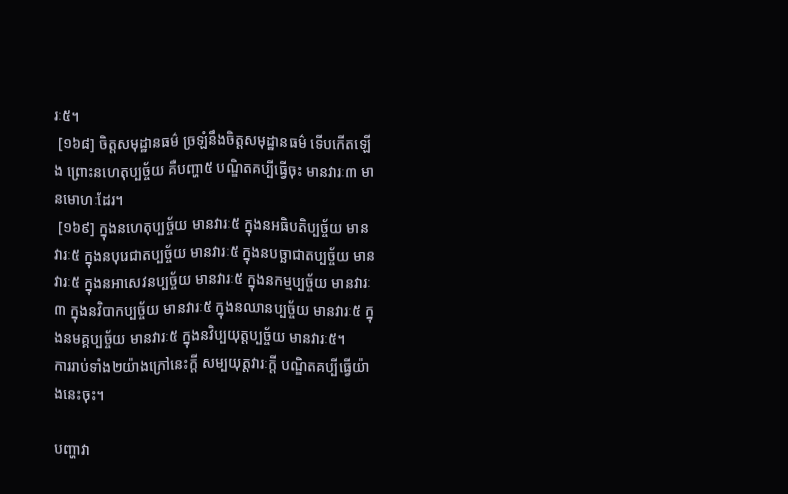រៈ៥។
 [១៦៨] ចិត្តសមុដ្ឋានធម៌ ច្រឡំនឹងចិត្តសមុដ្ឋានធម៌ ទើបកើតឡើង ព្រោះនហេតុប្បច្ច័យ គឺបញ្ហា៥ បណ្ឌិតគប្បីធ្វើចុះ មានវារៈ៣ មានមោហៈដែរ។
 [១៦៩] ក្នុងនហេតុប្បច្ច័យ មានវារៈ៥ ក្នុងនអធិបតិប្បច្ច័យ មានវារៈ៥ ក្នុងនបុរេជាតប្បច្ច័យ មានវារៈ៥ ក្នុងនបច្ឆាជាតប្បច្ច័យ មានវារៈ៥ ក្នុងនអាសេវនប្បច្ច័យ មានវារៈ៥ ក្នុងនកម្មប្បច្ច័យ មានវារៈ៣ ក្នុងនវិបាកប្បច្ច័យ មានវារៈ៥ ក្នុងនឈានប្បច្ច័យ មានវារៈ៥ ក្នុងនមគ្គប្បច្ច័យ មានវារៈ៥ ក្នុងនវិប្បយុត្តប្បច្ច័យ មានវារៈ៥។
ការរាប់ទាំង២យ៉ាងក្រៅនេះក្តី សម្បយុត្តវារៈក្តី បណ្ឌិតគប្បីធ្វើយ៉ាងនេះចុះ។

បញ្ហាវា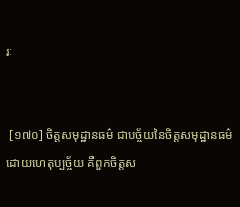រៈ


 [១៧០] ចិត្តសមុដ្ឋានធម៌ ជាបច្ច័យនៃចិត្តសមុដ្ឋានធម៌ ដោយហេតុប្បច្ច័យ គឺពួកចិត្តស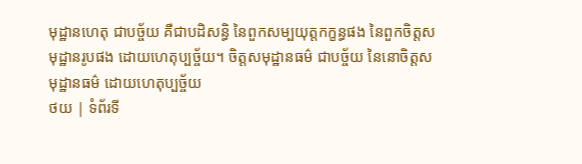មុដ្ឋានហេតុ ជាបច្ច័យ គឺជាបដិសន្ធិ នៃពួកសម្បយុត្តកក្ខន្ធផង នៃពួកចិត្តសមុដ្ឋានរូបផង ដោយហេតុប្បច្ច័យ។ ចិត្តសមុដ្ឋានធម៌ ជាបច្ច័យ នៃនោចិត្តសមុដ្ឋានធម៌ ដោយហេតុប្បច្ច័យ
ថយ | ទំព័រទី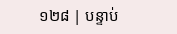១២៨ | បន្ទាប់